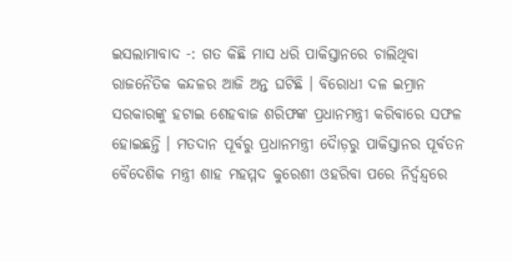ଇସଲାମାବାଦ -: ଗତ କିଛି ମାସ ଧରି ପାକିସ୍ତାନରେ ଚାଲିଥିବା ରାଜନୈତିକ କନ୍ଦଳର ଆଜି ଅନ୍ତ ଘଟିଛି । ବିରୋଧୀ ଦଳ ଇମ୍ରାନ ସରକାରଙ୍କୁ ହଟାଇ ଶେହବାଜ ଶରିଫଙ୍କ ପ୍ରଧାନମନ୍ତ୍ରୀ କରିବାରେ ସଫଳ ହୋଇଛନ୍ତି । ମତଦାନ ପୂର୍ବରୁ ପ୍ରଧାନମନ୍ତ୍ରୀ ଦୈାଡ଼ରୁ ପାକିସ୍ତାନର ପୂର୍ବତନ ବୈଦେଶିକ ମନ୍ତ୍ରୀ ଶାହ ମହମ୍ମଦ କୁରେଶୀ ଓହରିବା ପରେ ନିର୍ଦ୍ୱନ୍ଦ୍ୱରେ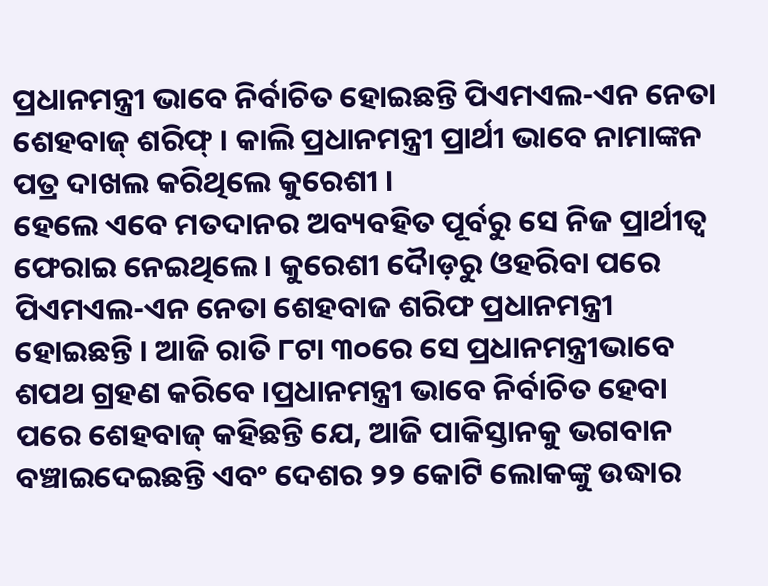ପ୍ରଧାନମନ୍ତ୍ରୀ ଭାବେ ନିର୍ବାଚିତ ହୋଇଛନ୍ତି ପିଏମଏଲ-ଏନ ନେତା ଶେହବାଜ୍ ଶରିଫ୍ । କାଲି ପ୍ରଧାନମନ୍ତ୍ରୀ ପ୍ରାର୍ଥୀ ଭାବେ ନାମାଙ୍କନ ପତ୍ର ଦାଖଲ କରିଥିଲେ କୁରେଶୀ ।
ହେଲେ ଏବେ ମତଦାନର ଅବ୍ୟବହିତ ପୂର୍ବରୁ ସେ ନିଜ ପ୍ରାର୍ଥୀତ୍ୱ ଫେରାଇ ନେଇଥିଲେ । କୁରେଶୀ ଦୈାଡ଼ରୁ ଓହରିବା ପରେ ପିଏମଏଲ-ଏନ ନେତା ଶେହବାଜ ଶରିଫ ପ୍ରଧାନମନ୍ତ୍ରୀ ହୋଇଛନ୍ତି । ଆଜି ରାତି ୮ଟା ୩୦ରେ ସେ ପ୍ରଧାନମନ୍ତ୍ରୀଭାବେ ଶପଥ ଗ୍ରହଣ କରିବେ ।ପ୍ରଧାନମନ୍ତ୍ରୀ ଭାବେ ନିର୍ବାଚିତ ହେବା ପରେ ଶେହବାଜ୍ କହିଛନ୍ତି ଯେ, ଆଜି ପାକିସ୍ତାନକୁ ଭଗବାନ ବଞ୍ଚାଇଦେଇଛନ୍ତି ଏବଂ ଦେଶର ୨୨ କୋଟି ଲୋକଙ୍କୁ ଉଦ୍ଧାର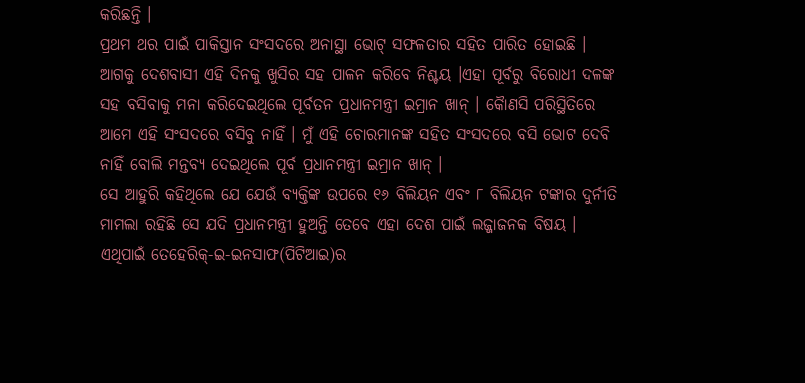କରିଛନ୍ତି ।
ପ୍ରଥମ ଥର ପାଇଁ ପାକିସ୍ତାନ ସଂସଦରେ ଅନାସ୍ଥା ଭୋଟ୍ ସଫଳତାର ସହିତ ପାରିତ ହୋଇଛି । ଆଗକୁ ଦେଶବାସୀ ଏହି ଦିନକୁ ଖୁସିର ସହ ପାଳନ କରିବେ ନିଶ୍ଚୟ ।ଏହା ପୂର୍ବରୁ ବିରୋଧୀ ଦଳଙ୍କ ସହ ବସିବାକୁ ମନା କରିଦେଇଥିଲେ ପୂର୍ବତନ ପ୍ରଧାନମନ୍ତ୍ରୀ ଇମ୍ରାନ ଖାନ୍ । କୈାଣସି ପରିସ୍ଥିତିରେ ଆମେ ଏହି ସଂସଦରେ ବସିବୁ ନାହିଁ । ମୁଁ ଏହି ଚୋରମାନଙ୍କ ସହିତ ସଂସଦରେ ବସି ଭୋଟ ଦେବି ନାହିଁ ବୋଲି ମନ୍ତବ୍ୟ ଦେଇଥିଲେ ପୂର୍ବ ପ୍ରଧାନମନ୍ତ୍ରୀ ଇମ୍ରାନ ଖାନ୍ ।
ସେ ଆହୁରି କହିଥିଲେ ଯେ ଯେଉଁ ବ୍ୟକ୍ତିଙ୍କ ଉପରେ ୧୬ ବିଲିୟନ ଏବଂ ୮ ବିଲିୟନ ଟଙ୍କାର ଦୁର୍ନୀତି ମାମଲା ରହିଛି ସେ ଯଦି ପ୍ରଧାନମନ୍ତ୍ରୀ ହୁଅନ୍ତି ତେବେ ଏହା ଦେଶ ପାଇଁ ଲଜ୍ଜାଜନକ ବିଷୟ । ଏଥିପାଇଁ ତେହେରିକ୍-ଇ-ଇନସାଫ(ପିଟିଆଇ)ର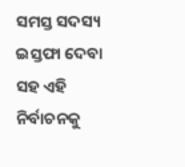ସମସ୍ତ ସଦସ୍ୟ ଇସ୍ତଫା ଦେବା ସହ ଏହି ନିର୍ବାଚନକୁ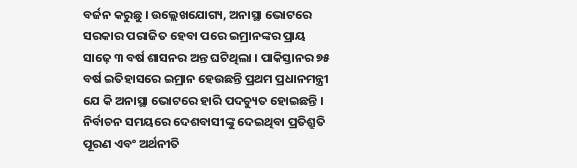ବର୍ଜନ କରୁଛୁ । ଉଲ୍ଲେଖଯୋଗ୍ୟ, ଅନାସ୍ଥା ଭୋଟରେ ସରକାର ପରାଜିତ ହେବା ପରେ ଇମ୍ରାନଙ୍କର ପ୍ରାୟ ସାଢ଼େ ୩ ବର୍ଷ ଶାସନର ଅନ୍ତ ଘଟିଥିଲା । ପାକିସ୍ତାନର ୭୫ ବର୍ଷ ଇତିହାସରେ ଇମ୍ରାନ ହେଉଛନ୍ତି ପ୍ରଥମ ପ୍ରଧାନମନ୍ତ୍ରୀ ଯେ କି ଅନାସ୍ଥା ଭୋଟରେ ହାରି ପଦଚ୍ୟୁତ ହୋଇଛନ୍ତି ।
ନିର୍ବାଚନ ସମୟରେ ଦେଶବାସୀଙ୍କୁ ଦେଇଥିବା ପ୍ରତିଶ୍ରୁତି ପୂରଣ ଏବଂ ଅର୍ଥନୀତି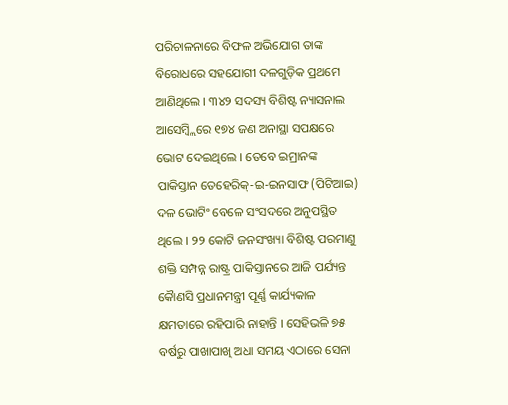ପରିଚାଳନାରେ ବିଫଳ ଅଭିଯୋଗ ତାଙ୍କ ବିରୋଧରେ ସହଯୋଗୀ ଦଳଗୁଡ଼ିକ ପ୍ରଥମେ ଆଣିଥିଲେ । ୩୪୨ ସଦସ୍ୟ ବିଶିଷ୍ଟ ନ୍ୟାସନାଲ ଆସେମ୍ବ୍ଲିରେ ୧୭୪ ଜଣ ଅନାସ୍ଥା ସପକ୍ଷରେ ଭୋଟ ଦେଇଥିଲେ । ତେବେ ଇମ୍ରାନଙ୍କ ପାକିସ୍ତାନ ତେହେରିକ୍-ଇ-ଇନସାଫ (ପିଟିଆଇ) ଦଳ ଭୋଟିଂ ବେଳେ ସଂସଦରେ ଅନୁପସ୍ଥିତ ଥିଲେ । ୨୨ କୋଟି ଜନସଂଖ୍ୟା ବିଶିଷ୍ଟ ପରମାଣୁ ଶକ୍ତି ସମ୍ପନ୍ନ ରାଷ୍ଟ୍ର ପାକିସ୍ତାନରେ ଆଜି ପର୍ଯ୍ୟନ୍ତ କୈାଣସି ପ୍ରଧାନମନ୍ତ୍ରୀ ପୂର୍ଣ୍ଣ କାର୍ଯ୍ୟକାଳ କ୍ଷମତାରେ ରହିପାରି ନାହାନ୍ତି । ସେହିଭଳି ୭୫ ବର୍ଷରୁ ପାଖାପାଖି ଅଧା ସମୟ ଏଠାରେ ସେନା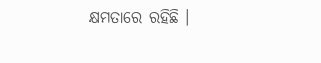କ୍ଷମତାରେ ରହିଛି ।